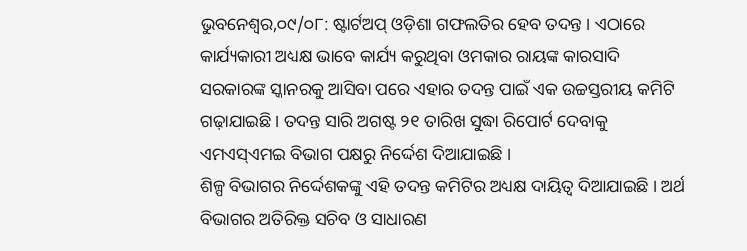ଭୁବନେଶ୍ୱର,୦୯/୦୮: ଷ୍ଟାର୍ଟଅପ୍ ଓଡ଼ିଶା ଗଫଲତିର ହେବ ତଦନ୍ତ । ଏଠାରେ କାର୍ଯ୍ୟକାରୀ ଅଧ୍ୟକ୍ଷ ଭାବେ କାର୍ଯ୍ୟ କରୁଥିବା ଓମକାର ରାୟଙ୍କ କାରସାଦି ସରକାରଙ୍କ ସ୍କାନରକୁ ଆସିବା ପରେ ଏହାର ତଦନ୍ତ ପାଇଁ ଏକ ଉଚ୍ଚସ୍ତରୀୟ କମିଟି ଗଢ଼ାଯାଇଛି । ତଦନ୍ତ ସାରି ଅଗଷ୍ଟ ୨୧ ତାରିଖ ସୁଦ୍ଧା ରିପୋର୍ଟ ଦେବାକୁ ଏମଏସ୍ଏମଇ ବିଭାଗ ପକ୍ଷରୁ ନିର୍ଦ୍ଦେଶ ଦିଆଯାଇଛି ।
ଶିଳ୍ପ ବିଭାଗର ନିର୍ଦ୍ଦେଶକଙ୍କୁ ଏହି ତଦନ୍ତ କମିଟିର ଅଧ୍ୟକ୍ଷ ଦାୟିତ୍ୱ ଦିଆଯାଇଛି । ଅର୍ଥ ବିଭାଗର ଅତିରିକ୍ତ ସଚିବ ଓ ସାଧାରଣ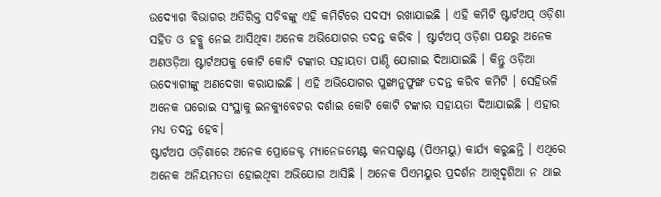ଉଦ୍ୟୋଗ ବିଭାଗର ଅତିରିକ୍ତ ସଚିବଙ୍କୁ ଏହି କମିଟିରେ ସଦସ୍ୟ ରଖାଯାଇଛି । ଏହି କମିଟି ଷ୍ଟାର୍ଟଅପ୍ ଓଡ଼ିଶା ସହିତ ଓ ହବ୍କୁ ନେଇ ଆସିଥିବା ଅନେକ ଅଭିଯୋଗର ତଦନ୍ତ କରିବ । ଷ୍ଟାର୍ଟଅପ୍ ଓଡ଼ିଶା ପକ୍ଷରୁ ଅନେକ ଅଣଓଡ଼ିଆ ଷ୍ଟାର୍ଟଅପକୁ କୋଟି କୋଟି ଟଙ୍କାର ସହାୟତା ପାଣ୍ଠି ଯୋଗାଇ ଦିଆଯାଇଛି । କିନ୍ତୁ ଓଡ଼ିଆ ଉଦ୍ୟୋଗୀଙ୍କୁ ଅଣଦେଖା କରାଯାଇଛି । ଏହି ଅଭିଯୋଗର ପୁଙ୍ଖାନୁଫୁଙ୍ଖ ତଦନ୍ତ କରିବ କମିଟି । ସେହିଭଳି ଅନେକ ଘରୋଇ ସଂସ୍ଥାକୁ ଇନକ୍ୟୁବେଟର ଦର୍ଶାଇ କୋଟି କୋଟି ଟଙ୍କାର ସହାୟତା ଦିଆଯାଇଛି । ଏହାର ମଧ୍ୟ ତଦନ୍ତ ହେବ।
ଷ୍ଟାର୍ଟଅପ ଓଡ଼ିଶାରେ ଅନେକ ପ୍ରୋଜେକ୍ଟ ମ୍ୟାନେଜମେଣ୍ଟ କନସଲ୍ଟାଣ୍ଟ (ପିଏମୟୁ) କାର୍ଯ୍ୟ କରୁଛନ୍ତି । ଏଥିରେ ଅନେକ ଅନିୟମତତା ହୋଇଥିବା ଅଭିଯୋଗ ଆସିଛି । ଅନେକ ପିଏମୟୁର ପ୍ରଦର୍ଶନ ଆଖିଦୃଶିଆ ନ ଥାଇ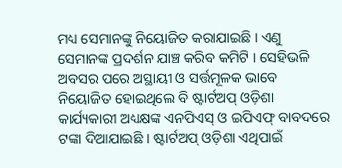ମଧ୍ୟ ସେମାନଙ୍କୁ ନିୟୋଜିତ କରାଯାଇଛି । ଏଣୁ ସେମାନଙ୍କ ପ୍ରଦର୍ଶନ ଯାଞ୍ଚ କରିବ କମିଟି । ସେହିଭଳି ଅବସର ପରେ ଅସ୍ଥାୟୀ ଓ ସର୍ତ୍ତମୂଳକ ଭାବେ ନିୟୋଜିତ ହୋଇଥିଲେ ବି ଷ୍ଟାର୍ଟଅପ୍ ଓଡ଼ିଶା କାର୍ଯ୍ୟକାରୀ ଅଧ୍ୟକ୍ଷଙ୍କ ଏନପିଏସ୍ ଓ ଇପିଏଫ୍ ବାବଦରେ ଟଙ୍କା ଦିଆଯାଇଛି । ଷ୍ଟାର୍ଟଅପ୍ ଓଡ଼ିଶା ଏଥିପାଇଁ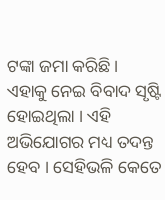ଟଙ୍କା ଜମା କରିଛି । ଏହାକୁ ନେଇ ବିବାଦ ସୃଷ୍ଟି ହୋଇଥିଲା । ଏହି ଅଭିଯୋଗର ମଧ୍ୟ ତଦନ୍ତ ହେବ । ସେହିଭଳି କେତେ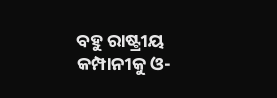ବହୁ ରାଷ୍ଟ୍ରୀୟ କମ୍ପାନୀକୁ ଓ-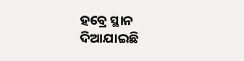ହବ୍ରେ ସ୍ଥାନ ଦିଆଯାଇଛି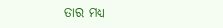ତାର ମଧ୍ୟ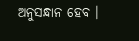ଅନୁସନ୍ଧାନ ହେବ ।